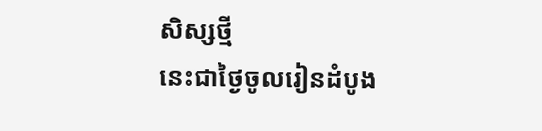សិស្សថ្មី
នេះជាថ្ងៃចូលរៀនដំបូង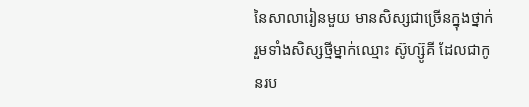នៃសាលារៀនមួយ មានសិស្សជាច្រើនក្នុងថ្នាក់ រួមទាំងសិស្សថ្មីម្នាក់ឈ្មោះ ស៊ូហ្ស៊ូគី ដែលជាកូនរប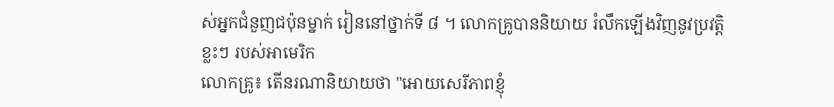ស់អ្នកជំនួញជប៉ុនម្នាក់ រៀននៅថ្នាក់ទី ៨ ។ លោកគ្រូបាននិយាយ រំលឹកឡើងវិញនូវប្រវត្តិខ្លះៗ របស់អាមេរិក
លោកគ្រូ៖ តើនរណានិយាយថា "អោយសេរីភាពខ្ញុំ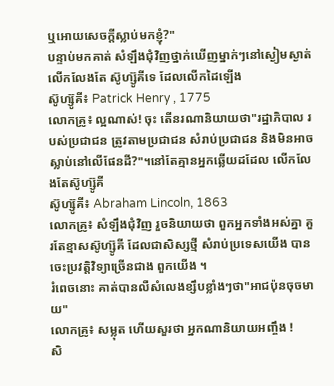ឬអោយសេចក្តីស្លាប់មកខ្ញុំ?"
បន្ទាប់មកគាត់ សំឡឹងជុំវិញថ្នាក់ឃើញម្នាក់ៗនៅស្ងៀមស្ងាត់ លើកលែងតែ ស៊ូហ្ស៊ូគីទេ ដែលលើកដៃឡើង
ស៊ូហ្ស៊ូគី៖ Patrick Henry , 1775
លោកគ្រូ៖ ល្អណាស់! ចុះ តើនរណានិយាយថា"រដ្ឋាភិបាល របស់ប្រជាជន ត្រូវតាមប្រជាជន សំរាប់ប្រជាជន និងមិនអាចស្លាប់នៅលើផែនដី?"។នៅតែគ្មានអ្នកឆ្លើយដដែល លើកលែងតែស៊ូហ្ស៊ូគី
ស៊ូហ្ស៊ូគី៖ Abraham Lincoln, 1863
លោកគ្រូ៖ សំឡឹងជុំវិញ រួចនិយាយថា ពួកអ្នកទាំងអស់គ្នា គួរតែខ្មាសស៊ូហ្ស៊ូគី ដែលជាសិស្សថ្មី សំរាប់ប្រទេសយើង បានចេះប្រវត្តិវិទ្យាច្រើនជាង ពួកយើង ។
រំពេចនោះ គាត់បានលឺសំលេងខ្សឹបខ្លាំងៗថា"អាជប៉ុនចុចមាយ"
លោកគ្រូ៖ សម្លុត ហើយសួរថា អ្នកណានិយាយអញ្ចឹង !
សិ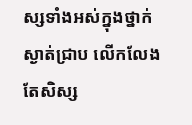ស្សទាំងអស់ក្នុងថ្នាក់ ស្ងាត់ជ្រាប លើកលែងតែសិស្ស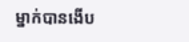ម្នាក់បានងើប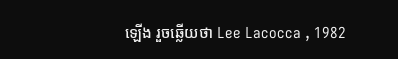ឡើង រួចឆ្លើយថា Lee Lacocca , 1982